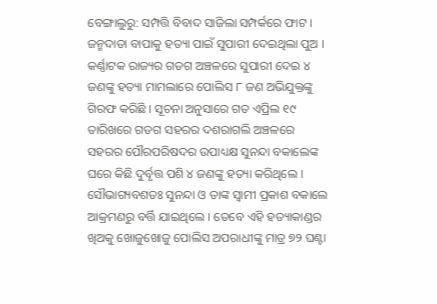ବେଙ୍ଗାଲୁରୁ: ସମ୍ପତ୍ତି ବିବାଦ ସାଜିଲା ସମ୍ପର୍କରେ ଫାଟ । ଜନ୍ମଦାତା ବାପାକୁ ହତ୍ୟା ପାଇଁ ସୁପାରୀ ଦେଇଥିଲା ପୁଅ । କର୍ଣ୍ଣାଟକ ରାଜ୍ୟର ଗଡଗ ଅଞ୍ଚଳରେ ସୁପାରୀ ଦେଇ ୪ ଜଣଙ୍କୁ ହତ୍ୟା ମାମଲାରେ ପୋଲିସ ୮ ଜଣ ଅଭିଯୁକ୍ତଙ୍କୁ ଗିରଫ କରିଛି । ସୂଚନା ଅନୁସାରେ ଗତ ଏପ୍ରିଲ ୧୯ ତାରିଖରେ ଗଡଗ ସହରର ଦଶରାଗଲି ଅଞ୍ଚଳରେ ସହରର ପୌରପରିଷଦର ଉପାଧ୍ୟକ୍ଷ ସୁନନ୍ଦା ବକାଲେଙ୍କ ଘରେ କିଛି ଦୁର୍ବୃତ୍ତ ପଶି ୪ ଜଣଙ୍କୁ ହତ୍ୟା କରିଥିଲେ । ସୌଭାଗ୍ୟବଶତଃ ସୁନନ୍ଦା ଓ ତାଙ୍କ ସ୍ବାମୀ ପ୍ରକାଶ ବକାଲେ ଆକ୍ରମଣରୁ ବର୍ତ୍ତି ଯାଇଥିଲେ । ତେବେ ଏହି ହତ୍ୟାକାଣ୍ଡର ଖିଅକୁ ଖୋଜୁଖୋଜୁ ପୋଲିସ ଅପରାଧୀଙ୍କୁ ମାତ୍ର ୭୨ ଘଣ୍ଟା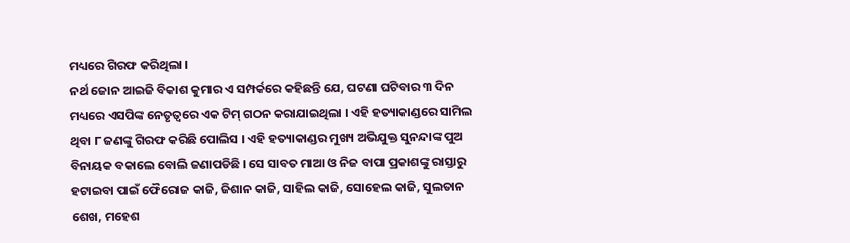ମଧ୍ୟରେ ଗିରଫ କରିଥିଲା ।
ନର୍ଥ ଜୋନ ଆଇଜି ବିକାଶ କୁମାର ଏ ସମ୍ପର୍କରେ କହିଛନ୍ତି ଯେ, ଘଟଣା ଘଟିବାର ୩ ଦିନ ମଧ୍ୟରେ ଏସପିଙ୍କ ନେତୃତ୍ବରେ ଏକ ଟିମ୍ ଗଠନ କରାଯାଇଥିଲା । ଏହି ହତ୍ୟାକାଣ୍ଡରେ ସାମିଲ ଥିବା ୮ ଜଣଙ୍କୁ ଗିରଫ କରିଛି ପୋଲିସ । ଏହି ହତ୍ୟାକାଣ୍ଡର ମୁଖ୍ୟ ଅଭିଯୁକ୍ତ ସୁନନ୍ଦାଙ୍କ ପୁଅ ବିନାୟକ ବକାଲେ ବୋଲି ଜଣାପଡିଛି । ସେ ସାବତ ମାଆ ଓ ନିଜ ବାପା ପ୍ରକାଶଙ୍କୁ ରାସ୍ତାରୁ ହଟାଇବା ପାଇଁ ଫୈରୋଜ କାଜି, ଜିଶାନ କାଜି, ସାହିଲ କାଜି, ସୋହେଲ କାଜି, ସୁଲତାନ ଶେଖ, ମହେଶ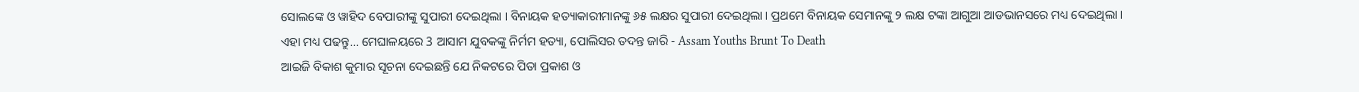ସୋଲଙ୍କେ ଓ ୱାହିଦ ବେପାରୀଙ୍କୁ ସୁପାରୀ ଦେଇଥିଲା । ବିନାୟକ ହତ୍ୟାକାରୀମାନଙ୍କୁ ୬୫ ଲକ୍ଷର ସୁପାରୀ ଦେଇଥିଲା । ପ୍ରଥମେ ବିନାୟକ ସେମାନଙ୍କୁ ୨ ଲକ୍ଷ ଟଙ୍କା ଆଗୁଆ ଆଡଭାନସରେ ମଧ୍ୟ ଦେଇଥିଲା ।
ଏହା ମଧ୍ୟ ପଢନ୍ତୁ... ମେଘାଳୟରେ 3 ଆସାମ ଯୁବକଙ୍କୁ ନିର୍ମମ ହତ୍ୟା, ପୋଲିସର ତଦନ୍ତ ଜାରି - Assam Youths Brunt To Death
ଆଇଜି ବିକାଶ କୁମାର ସୂଚନା ଦେଇଛନ୍ତି ଯେ ନିକଟରେ ପିତା ପ୍ରକାଶ ଓ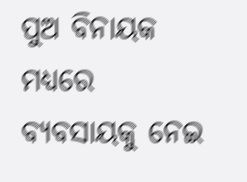ପୁଅ ବିନାୟକ ମଧ୍ୟରେ ବ୍ୟବସାୟକୁ ନେଇ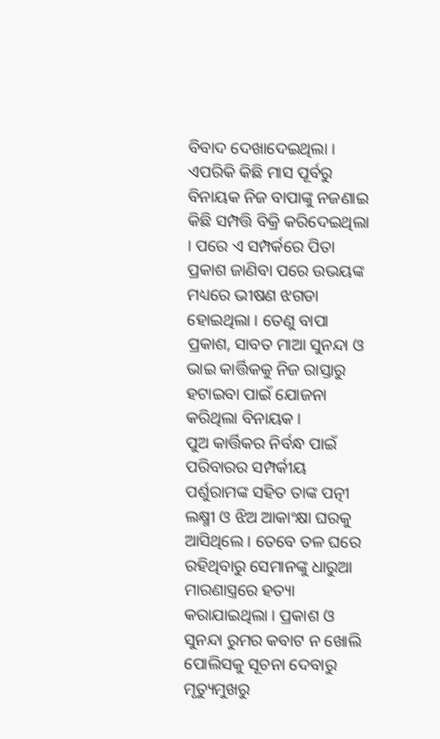ବିବାଦ ଦେଖାଦେଇଥିଲା । ଏପରିକି କିଛି ମାସ ପୂର୍ବରୁ ବିନାୟକ ନିଜ ବାପାଙ୍କୁ ନଜଣାଇ କିଛି ସମ୍ପତ୍ତି ବିକ୍ରି କରିଦେଇଥିଲା । ପରେ ଏ ସମ୍ପର୍କରେ ପିତା ପ୍ରକାଶ ଜାଣିବା ପରେ ଉଭୟଙ୍କ ମଧ୍ୟରେ ଭୀଷଣ ଝଗଡା ହୋଇଥିଲା । ତେଣୁ ବାପା ପ୍ରକାଶ, ସାବତ ମାଆ ସୁନନ୍ଦା ଓ ଭାଇ କାର୍ତ୍ତିକକୁ ନିଜ ରାସ୍ତାରୁ ହଟାଇବା ପାଇଁ ଯୋଜନା କରିଥିଲା ବିନାୟକ ।
ପୁଅ କାର୍ତ୍ତିକର ନିର୍ବନ୍ଧ ପାଇଁ ପରିବାରର ସମ୍ପର୍କୀୟ ପର୍ଶୁରାମଙ୍କ ସହିତ ତାଙ୍କ ପତ୍ନୀ ଲକ୍ଷ୍ମୀ ଓ ଝିଅ ଆକାଂକ୍ଷା ଘରକୁ ଆସିଥିଲେ । ତେବେ ତଳ ଘରେ ରହିଥିବାରୁ ସେମାନଙ୍କୁ ଧାରୁଆ ମାରଣାସ୍ତ୍ରରେ ହତ୍ୟା କରାଯାଇଥିଲା । ପ୍ରକାଶ ଓ ସୁନନ୍ଦା ରୁମର କବାଟ ନ ଖୋଲି ପୋଲିସକୁ ସୂଚନା ଦେବାରୁ ମୃତ୍ୟୁମୁଖରୁ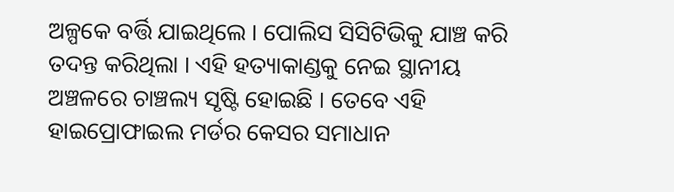ଅଳ୍ପକେ ବର୍ତ୍ତି ଯାଇଥିଲେ । ପୋଲିସ ସିସିଟିଭିକୁ ଯାଞ୍ଚ କରି ତଦନ୍ତ କରିଥିଲା । ଏହି ହତ୍ୟାକାଣ୍ଡକୁ ନେଇ ସ୍ଥାନୀୟ ଅଞ୍ଚଳରେ ଚାଞ୍ଚଲ୍ୟ ସୃଷ୍ଟି ହୋଇଛି । ତେବେ ଏହି ହାଇପ୍ରୋଫାଇଲ ମର୍ଡର କେସର ସମାଧାନ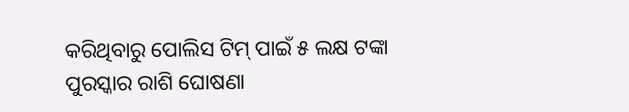କରିଥିବାରୁ ପୋଲିସ ଟିମ୍ ପାଇଁ ୫ ଲକ୍ଷ ଟଙ୍କା ପୁରସ୍କାର ରାଶି ଘୋଷଣା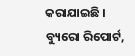କରାଯାଇଛି ।
ବ୍ୟୁରୋ ରିପୋର୍ଟ,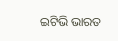ଇଟିଭି ଭାରତ